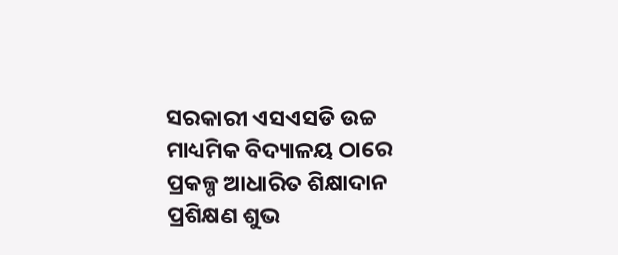ସରକାରୀ ଏସଏସଡି ଉଚ୍ଚ ମାଧ୍ୟମିକ ବିଦ୍ୟାଳୟ ଠାରେ ପ୍ରକଳ୍ପ ଆଧାରିତ ଶିକ୍ଷାଦାନ ପ୍ରଶିକ୍ଷଣ ଶୁଭ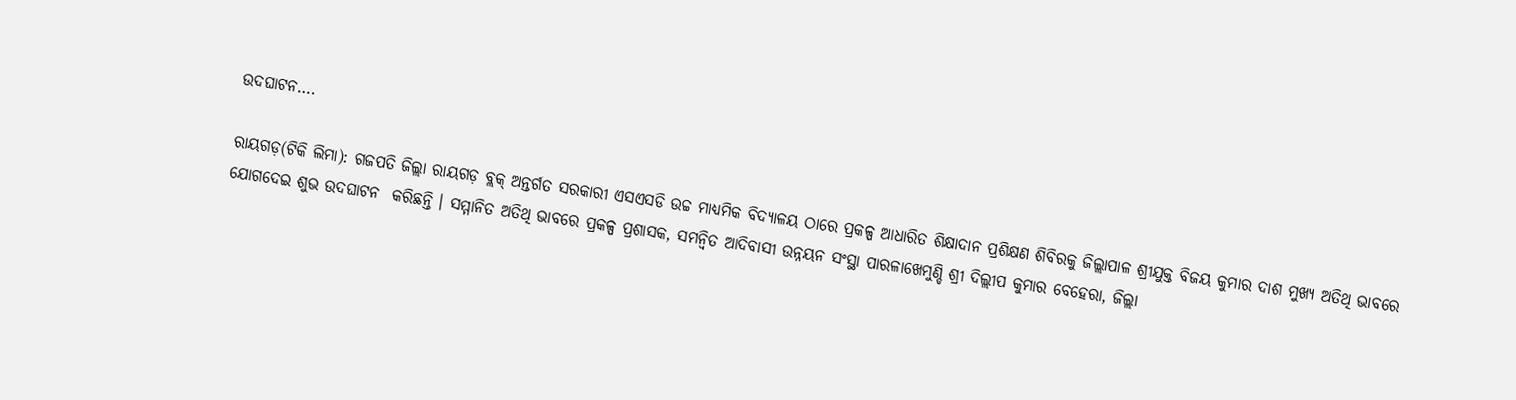ଉଦଘାଟନ….

ରାୟଗଡ଼(ଟିକି ଲିମା): ଗଜପତି ଜିଲ୍ଲା ରାୟଗଡ଼ ବ୍ଲକ୍ ଅନ୍ତର୍ଗତ ସରକାରୀ ଏସଏସଡି ଉଚ୍ଚ ମାଧ୍ୟମିକ ବିଦ୍ୟାଳୟ ଠାରେ ପ୍ରକଳ୍ପ ଆଧାରିତ ଶିକ୍ଷାଦାନ ପ୍ରଶିକ୍ଷଣ ଶିବିରକୁ ଜିଲ୍ଲାପାଳ ଶ୍ରୀଯୁକ୍ତ ବିଜୟ କୁମାର ଦାଶ ମୁଖ୍ୟ ଅତିଥି ଭାବରେ ଯୋଗଦେଇ ଶୁଭ ଉଦଘାଟନ  କରିଛନ୍ତି । ସମ୍ମାନିତ ଅତିଥି ଭାବରେ ପ୍ରକଳ୍ପ ପ୍ରଶାସକ, ସମନ୍ୱିତ ଆଦିବାସୀ ଉନ୍ନୟନ ସଂସ୍ଥା ପାରଳାଖେମୁଣ୍ଡି ଶ୍ରୀ ଦିଲ୍ଲୀପ କୁମାର ବେହେରା, ଜିଲ୍ଲା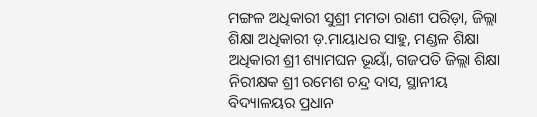ମଙ୍ଗଳ ଅଧିକାରୀ ସୁଶ୍ରୀ ମମତା ରାଣୀ ପରିଡ଼ା, ଜିଲ୍ଲା ଶିକ୍ଷା ଅଧିକାରୀ ଡ଼.ମାୟାଧର ସାହୁ, ମଣ୍ଡଳ ଶିକ୍ଷା ଅଧିକାରୀ ଶ୍ରୀ ଶ୍ୟାମଘନ ଭୂୟାଁ, ଗଜପତି ଜିଲ୍ଲା ଶିକ୍ଷା ନିରୀକ୍ଷକ ଶ୍ରୀ ରମେଶ ଚନ୍ଦ୍ର ଦାସ, ସ୍ଥାନୀୟ ବିଦ୍ୟାଳୟର ପ୍ରଧାନ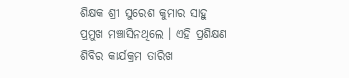ଶିକ୍ଷକ ଶ୍ରୀ ସୁରେଶ କୁମାର ସାହୁ ପ୍ରମୁଖ ମଞ୍ଚାସିନଥିଲେ । ଏହି ପ୍ରଶିକ୍ଷଣ ଶିବିର କାର୍ଯକ୍ରମ ତାରିଖ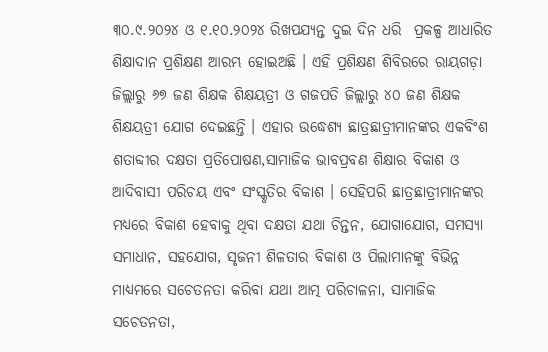୩୦.୯.୨୦୨୪ ଓ ୧.୧୦.୨୦୨୪ ରିଖପଯ୍ୟନ୍ତ ଦୁଇ ଦିନ ଧରି  ପ୍ରକଳ୍ପ ଆଧାରିତ ଶିକ୍ଷାଦାନ ପ୍ରଶିକ୍ଷଣ ଆରମ୍ଭ ହୋଇଅଛି । ଏହି ପ୍ରଶିକ୍ଷଣ ଶିବିରରେ ରାୟଗଡ଼ା ଜିଲ୍ଲାରୁ ୬୭ ଜଣ ଶିକ୍ଷକ ଶିକ୍ଷୟତ୍ରୀ ଓ ଗଜପତି ଜିଲ୍ଲାରୁ ୪୦ ଜଣ ଶିକ୍ଷକ ଶିକ୍ଷୟତ୍ରୀ ଯୋଗ ଦେଇଛନ୍ତି । ଏହାର ଉଦ୍ଧେଶ୍ୟ ଛାତ୍ରଛାତ୍ରୀମାନଙ୍କର ଏକବିଂଶ ଶତାବ୍ଦୀର ଦକ୍ଷତା ପ୍ରତିପୋଷଣ,ସାମାଜିକ ଭାବପ୍ରବଣ ଶିକ୍ଷାର ବିକାଶ ଓ ଆଦିବାସୀ ପରିଚୟ ଏବଂ ସଂସ୍କୃତିର ବିକାଶ । ସେହିପରି ଛାତ୍ରଛାତ୍ରୀମାନଙ୍କର ମଧ୍ୟରେ ବିକାଶ ହେବାକୁ ଥିବା ଦକ୍ଷତା ଯଥା ଚିନ୍ତନ, ଯୋଗାଯୋଗ, ସମସ୍ୟା ସମାଧାନ, ସହଯୋଗ, ସୃଜନୀ ଶିଳତାର ବିକାଶ ଓ ପିଲାମାନଙ୍କୁ ବିଭିନ୍ନ ମାଧ୍ୟମରେ ସଚେତନତା କରିବା ଯଥା ଆତ୍ମ ପରିଚାଳନା, ସାମାଜିକ ସଚେତନତା,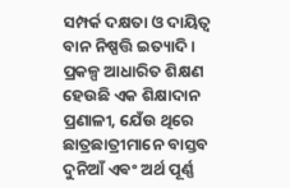ସମ୍ପର୍କ ଦକ୍ଷତା ଓ ଦାୟିତ୍ଵ ବାନ ନିଷ୍ପତ୍ତି ଇତ୍ୟାଦି ।  ପ୍ରକଳ୍ପ ଆଧାରିତ ଶିକ୍ଷଣ ହେଉଛି ଏକ ଶିକ୍ଷାଦାନ ପ୍ରଣାଳୀ, ଯେଁଉ ଥିରେ ଛାତ୍ରଛାତ୍ରୀମାନେ ବାସ୍ତବ ଦୁନିଆଁ ଏଵଂ ଅର୍ଥ ପୂର୍ଣ୍ଣ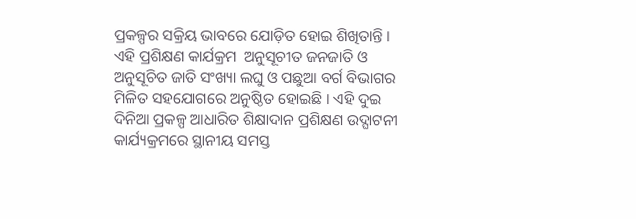ପ୍ରକଳ୍ପର ସକ୍ରିୟ ଭାବରେ ଯୋଡ଼ିତ ହୋଇ ଶିଖିତାନ୍ତି । ଏହି ପ୍ରଶିକ୍ଷଣ କାର୍ଯକ୍ରମ  ଅନୁସୂଚୀତ ଜନଜାତି ଓ ଅନୁସୂଚିତ ଜାତି ସଂଖ୍ୟା ଲଘୁ ଓ ପଛୁଆ ବର୍ଗ ବିଭାଗର ମିଳିତ ସହଯୋଗରେ ଅନୁଷ୍ଠିତ ହୋଇଛି । ଏହି ଦୁଇ ଦିନିଆ ପ୍ରକଳ୍ପ ଆଧାରିତ ଶିକ୍ଷାଦାନ ପ୍ରଶିକ୍ଷଣ ଉଦ୍ଘାଟନୀ କାର୍ଯ୍ୟକ୍ରମରେ ସ୍ଥାନୀୟ ସମସ୍ତ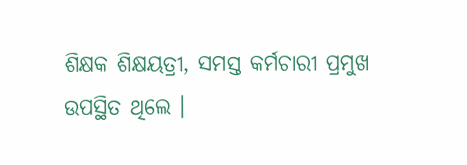ଶିକ୍ଷକ ଶିକ୍ଷୟତ୍ରୀ, ସମସ୍ତ କର୍ମଚାରୀ ପ୍ରମୁଖ ଉପସ୍ଥିତ ଥିଲେ ।